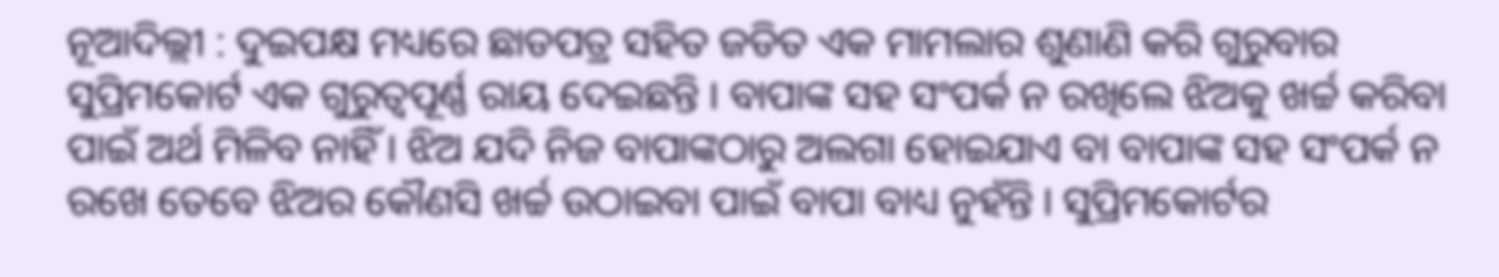ନୂଆଦିଲ୍ଲୀ : ଦୁଇପକ୍ଷ ମଧ୍ୟରେ ଛାଡପତ୍ର ସହିତ ଜଡିତ ଏକ ମାମଲାର ଶୁଣାଣି କରି ଗୁରୁବାର ସୁପ୍ରିମକୋର୍ଟ ଏକ ଗୁରୁତ୍ୱପୂର୍ଣ୍ଣ ରାୟ ଦେଇଛନ୍ତି । ବାପାଙ୍କ ସହ ସଂପର୍କ ନ ରଖିଲେ ଝିଅକୁ ଖର୍ଚ୍ଚ କରିବା ପାଇଁ ଅର୍ଥ ମିଳିବ ନାହିଁ । ଝିଅ ଯଦି ନିଜ ବାପାଙ୍କଠାରୁ ଅଲଗା ହୋଇଯାଏ ବା ବାପାଙ୍କ ସହ ସଂପର୍କ ନ ରଖେ ତେବେ ଝିଅର କୌଣସି ଖର୍ଚ୍ଚ ଉଠାଇବା ପାଇଁ ବାପା ବାଧ୍ୟ ନୁହଁନ୍ତି । ସୁପ୍ରିମକୋର୍ଟର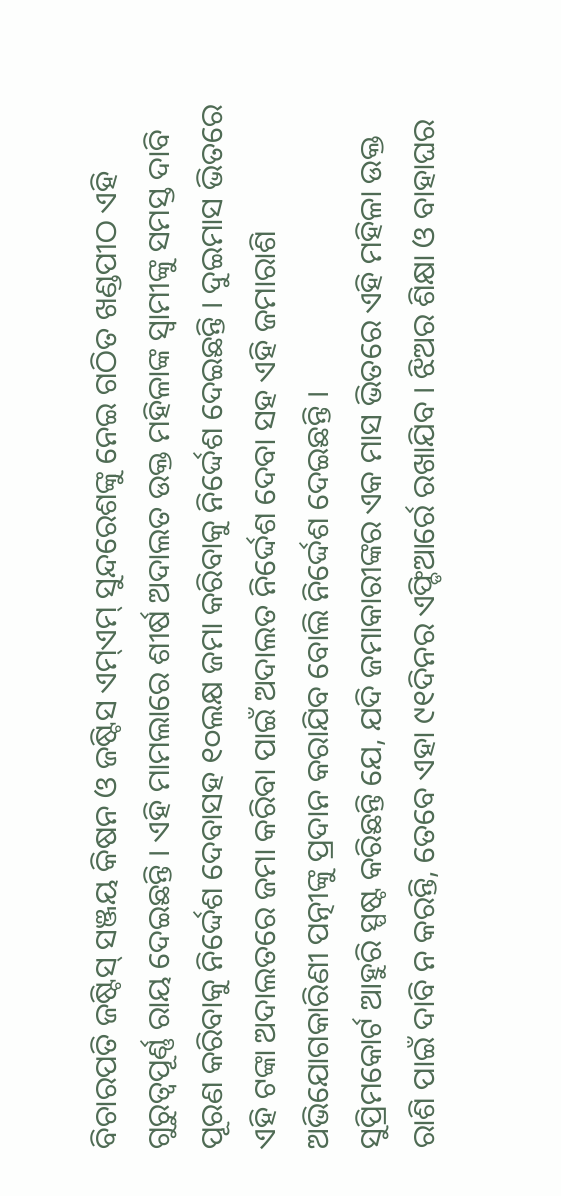ବିଚାରପତି ଜଷ୍ଟିସ୍ ସଞ୍ଜୟ କିଷନ ଓ ଜଷ୍ଟିସ ଏମ୍ଏମ୍ ସୁନ୍ଦରେଶଙ୍କୁ ନେଇ ଗଠିତ ଖଣ୍ଡପୀଠ ଏହି ଗୁରୁତ୍ୱପୂର୍ଣ୍ଣ ରାୟ ଦେଇଛନ୍ତି । ଏହି ମାମଲାରେ ଶୀର୍ଷ ଅଦାଲତ ଉକ୍ତ ମହିଳାଙ୍କ ସ୍ୱାମୀଙ୍କୁ ସମସ୍ତ ଦାବି ପୂରଣ କରିବାକୁ ନିର୍ଦ୍ଦେଶ ଦେବାସହ ୧୦ଲକ୍ଷ ଜମା କରିବାକୁ ନିର୍ଦ୍ଦେଶ ଦେଇଛନ୍ତି । ଦୁଇମାସ ଭିତରେ ଏହି ଟଙ୍କା ଅଦାଲତରେ ଜମା କରିବା ପାଇଁ ଅଦାଲତ ନିର୍ଦ୍ଦେଶ ଦେବା ସହ ଏହି ଜମାରାଶି ଅଭିଯୋଗକାରିଣୀ ପତ୍ନୀଙ୍କୁ ପ୍ରଦାନ କରାଯିବ ବୋଲି ନିର୍ଦ୍ଦେଶ ଦେଇଛନ୍ତି ।
ସୁପ୍ରିମକୋର୍ଟ ଆହୁରି ସ୍ପଷ୍ଟ କରିଛନ୍ତି ଯେ, ଯଦି ଜମାକାରୀଙ୍କର ଏକ ମାସ ଭିତରେ ଏହି ମହିଳା ଉକ୍ତ ରାଶି ପାଇଁ ଦାବି ନ କରନ୍ତି, ତେବେ ଏହା ୯୧ଦିନର ଏଫ୍ଡିଆର୍ରେ ରଖାଯିବ । ଝିଅର ଶିକ୍ଷା ଓ ବାହାଘର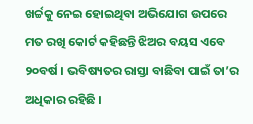ଖର୍ଚ୍ଚକୁ ନେଇ ହୋଇଥିବା ଅଭିଯୋଗ ଉପରେ ମତ ରଖି କୋର୍ଟ କହିଛନ୍ତି ଝିଅର ବୟସ ଏବେ ୨୦ବର୍ଷ । ଭବିଷ୍ୟତର ରାସ୍ତା ବାଛିବା ପାଇଁ ତା’ର ଅଧିକାର ରହିଛି ।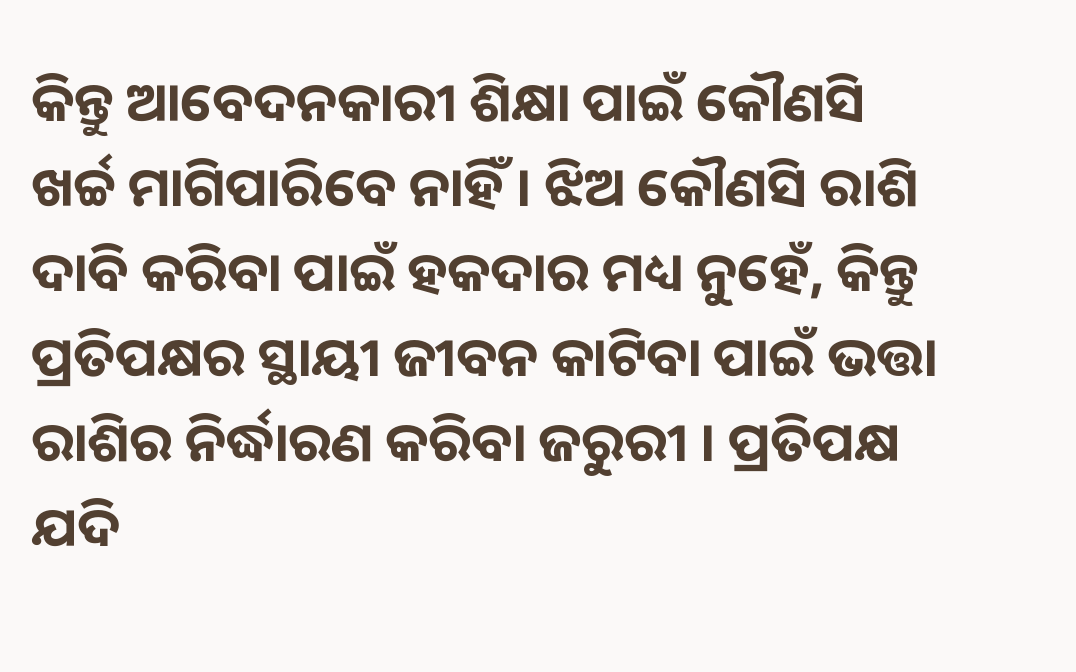କିନ୍ତୁ ଆବେଦନକାରୀ ଶିକ୍ଷା ପାଇଁ କୌଣସି ଖର୍ଚ୍ଚ ମାଗିପାରିବେ ନାହିଁ । ଝିଅ କୌଣସି ରାଶି ଦାବି କରିବା ପାଇଁ ହକଦାର ମଧ୍ୟ ନୁହେଁ, କିନ୍ତୁ ପ୍ରତିପକ୍ଷର ସ୍ଥାୟୀ ଜୀବନ କାଟିବା ପାଇଁ ଭତ୍ତା ରାଶିର ନିର୍ଦ୍ଧାରଣ କରିବା ଜରୁରୀ । ପ୍ରତିପକ୍ଷ ଯଦି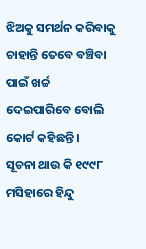ଝିଅକୁ ସମର୍ଥନ କରିବାକୁ ଚାହାନ୍ତି ତେବେ ବଞ୍ଚିବା ପାଇଁ ଖର୍ଚ୍ଚ ଦେଇପାରିବେ ବୋଲି କୋର୍ଟ କହିଛନ୍ତି ।
ସୂଚନା ଥାଉ କି ୧୯୯୮ ମସିହାରେ ହିନ୍ଦୁ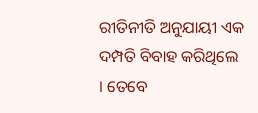ରୀତିନୀତି ଅନୁଯାୟୀ ଏକ ଦମ୍ପତି ବିବାହ କରିଥିଲେ । ତେବେ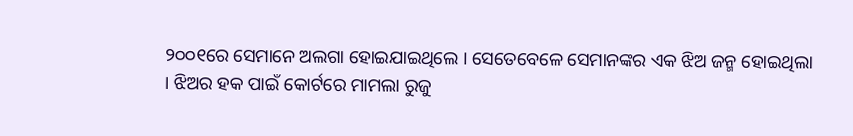୨୦୦୧ରେ ସେମାନେ ଅଲଗା ହୋଇଯାଇଥିଲେ । ସେତେବେଳେ ସେମାନଙ୍କର ଏକ ଝିଅ ଜନ୍ମ ହୋଇଥିଲା । ଝିଅର ହକ ପାଇଁ କୋର୍ଟରେ ମାମଲା ରୁଜୁ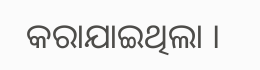କରାଯାଇଥିଲା ।